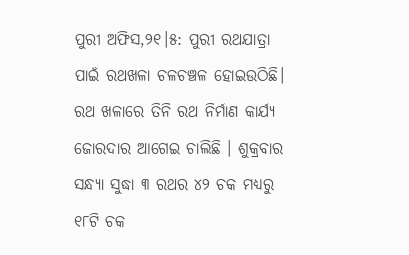ପୁରୀ ଅଫିସ,୨୧।୫: ପୁରୀ ରଥଯାତ୍ରା ପାଇଁ ରଥଖଳା ଚଳଚଞ୍ଚଳ ହୋଇଉଠିଛି। ରଥ ଖଳାରେ ତିନି ରଥ ନିର୍ମାଣ କାର୍ଯ୍ୟ ଜୋରଦାର ଆଗେଇ ଚାଲିଛି । ଶୁକ୍ରବାର ସନ୍ଧ୍ୟା ସୁଦ୍ଧା ୩ ରଥର ୪୨ ଚକ ମଧ୍ୟରୁ ୧୮ଟି ଚକ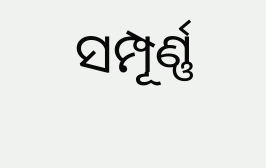ସମ୍ପୂର୍ଣ୍ଣ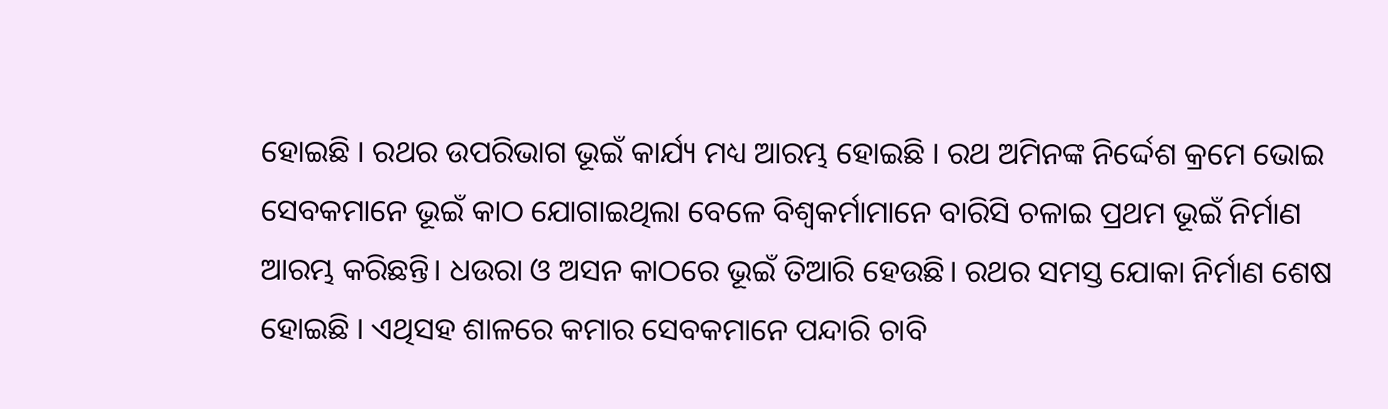ହୋଇଛି । ରଥର ଉପରିଭାଗ ଭୂଇଁ କାର୍ଯ୍ୟ ମଧ୍ୟ ଆରମ୍ଭ ହୋଇଛି । ରଥ ଅମିନଙ୍କ ନିର୍ଦ୍ଦେଶ କ୍ରମେ ଭୋଇ ସେବକମାନେ ଭୂଇଁ କାଠ ଯୋଗାଇଥିଲା ବେଳେ ବିଶ୍ୱକର୍ମାମାନେ ବାରିସି ଚଳାଇ ପ୍ରଥମ ଭୂଇଁ ନିର୍ମାଣ ଆରମ୍ଭ କରିଛନ୍ତି। ଧଉରା ଓ ଅସନ କାଠରେ ଭୂଇଁ ତିଆରି ହେଉଛି। ରଥର ସମସ୍ତ ଯୋକା ନିର୍ମାଣ ଶେଷ ହୋଇଛି । ଏଥିସହ ଶାଳରେ କମାର ସେବକମାନେ ପନ୍ଦାରି ଚାବି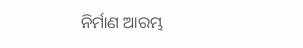ନିର୍ମାଣ ଆରମ୍ଭ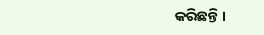କରିଛନ୍ତି ।